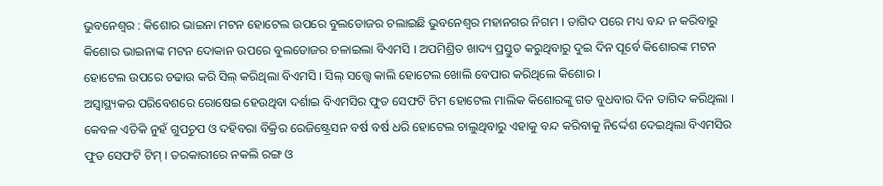ଭୁବନେଶ୍ୱର : କିଶୋର ଭାଇନା ମଟନ ହୋଟେଲ ଉପରେ ବୁଲଡୋଜର ଚଲାଇଛି ଭୁବନେଶ୍ୱର ମହାନଗର ନିଗମ । ତାଗିଦ ପରେ ମଧ୍ୟ ବନ୍ଦ ନ କରିବାରୁ କିଶୋର ଭାଇନାଙ୍କ ମଟନ ଦୋକାନ ଉପରେ ବୁଲଡୋଜର ଚଳାଇଲା ବିଏମସି । ଅପମିଶ୍ରିତ ଖାଦ୍ୟ ପ୍ରସ୍ତୁତ କରୁଥିବାରୁ ଦୁଇ ଦିନ ପୂର୍ବେ କିଶୋରଙ୍କ ମଟନ ହୋଟେଲ ଉପରେ ଚଢାଉ କରି ସିଲ୍ କରିଥିଲା ବିଏମସି । ସିଲ୍ ସତ୍ତ୍ୱେ କାଲି ହୋଟେଲ ଖୋଲି ବେପାର କରିଥିଲେ କିଶୋର ।
ଅସ୍ୱାସ୍ଥ୍ୟକର ପରିବେଶରେ ରୋଷେଇ ହେଉଥିବା ଦର୍ଶାଇ ବିଏମସିର ଫୁଡ ସେଫଟି ଟିମ ହୋଟେଲ ମାଲିକ କିଶୋରଙ୍କୁ ଗତ ବୁଧବାର ଦିନ ତାଗିଦ କରିଥିଲା । କେବଳ ଏତିକି ନୁହଁ ଗୁପଚୁପ ଓ ଦହିବରା ବିକ୍ରିର ରେଜିଷ୍ଟ୍ରେସନ ବର୍ଷ ବର୍ଷ ଧରି ହୋଟେଲ ଚାଲୁଥିବାରୁ ଏହାକୁ ବନ୍ଦ କରିବାକୁ ନିର୍ଦ୍ଦେଶ ଦେଇଥିଲା ବିଏମସିର ଫୁଡ ସେଫଟି ଟିମ୍ । ତରକାରୀରେ ନକଲି ରଙ୍ଗ ଓ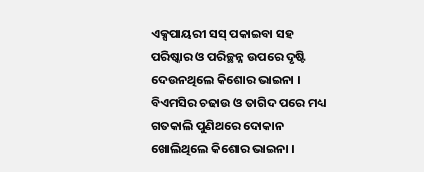ଏକ୍ସପାୟରୀ ସସ୍ ପକାଇବା ସହ ପରିଷ୍କାର ଓ ପରିଚ୍ଛନ୍ନ ଉପରେ ଦୃଷ୍ଟି ଦେଉନଥିଲେ କିଶୋର ଭାଇନା । ବିଏମସିର ଚଢାଉ ଓ ତାଗିଦ ପରେ ମଧ୍ୟ ଗତକାଲି ପୁଣିଥରେ ଦୋକାନ ଖୋଲିଥିଲେ କିଶୋର ଭାଇନା ।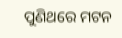ପୁଣିଥରେ ମଟନ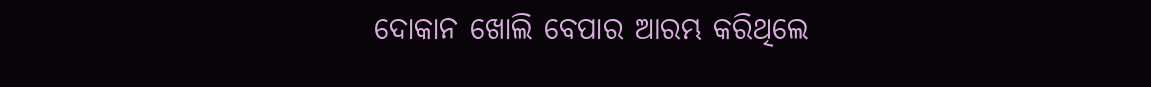ଦୋକାନ ଖୋଲି ବେପାର ଆରମ୍ଭ କରିଥିଲେ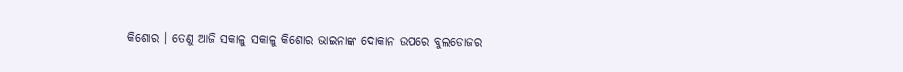କିଶୋର । ତେଣୁ ଆଜି ସକାଳୁ ସକାଳୁ କିଶୋର ଭାଇନାଙ୍କ ଦୋକାନ ଉପରେ ବୁଲଡୋଜର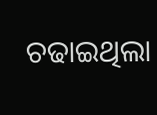ଚଢାଇଥିଲା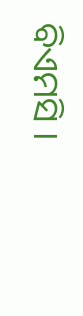ବିଏମସି ।